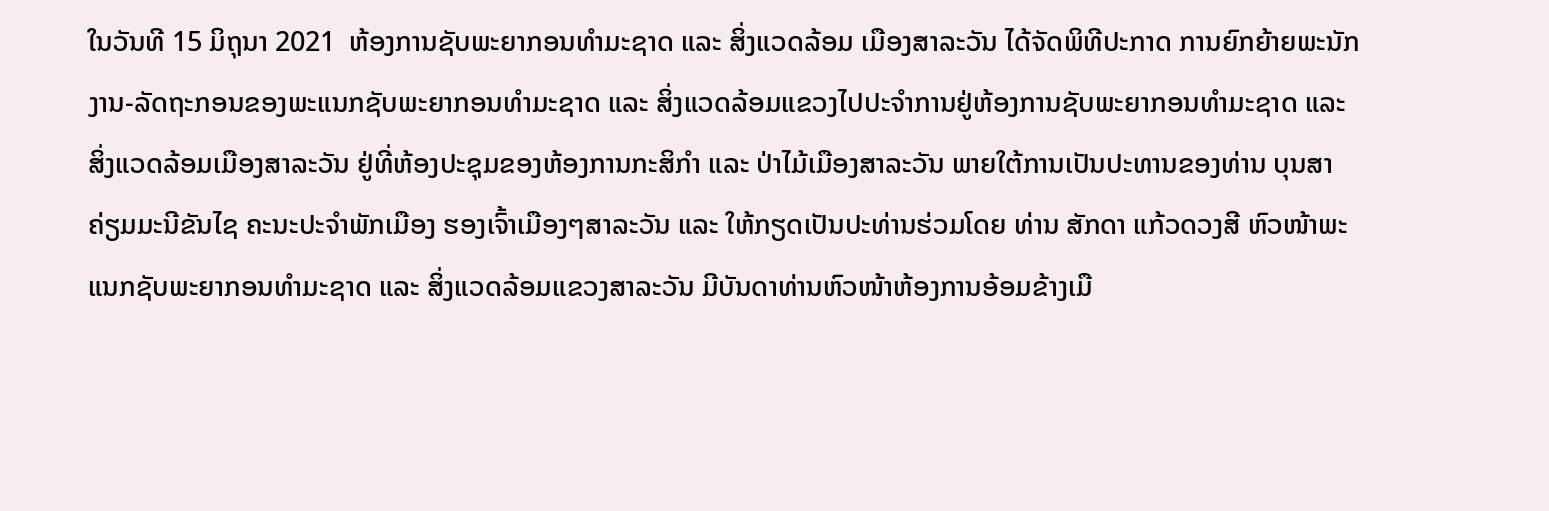ໃນວັນທີ 15 ມິຖຸນາ 2021  ຫ້ອງການຊັບພະຍາກອນທຳມະຊາດ ແລະ ສິ່ງແວດລ້ອມ ເມືອງສາລະວັນ ໄດ້ຈັດພິທີປະກາດ ການຍົກຍ້າຍພະນັກງານ-ລັດຖະກອນຂອງພະແນກຊັບພະຍາກອນທຳມະຊາດ ແລະ ສິ່ງແວດລ້ອມແຂວງໄປປະຈຳການຢູ່ຫ້ອງການຊັບພະຍາກອນທຳມະຊາດ ແລະ ສິ່ງແວດລ້ອມເມືອງສາລະວັນ ຢູ່ທີ່ຫ້ອງປະຊຸມຂອງຫ້ອງການກະສິກໍາ ແລະ ປ່າໄມ້ເມືອງສາລະວັນ ພາຍໃຕ້ການເປັນປະທານຂອງທ່ານ ບຸນສາ ຄ່ຽມມະນີຂັນໄຊ ຄະນະປະຈໍາພັກເມືອງ ຮອງເຈົ້າເມືອງໆສາລະວັນ ແລະ ໃຫ້ກຽດເປັນປະທ່ານຮ່ວມໂດຍ ທ່ານ ສັກດາ ແກ້ວດວງສີ ຫົວໜ້າພະແນກຊັບພະຍາກອນທຳມະຊາດ ແລະ ສິ່ງແວດລ້ອມແຂວງສາລະວັນ ມີບັນດາທ່ານຫົວໜ້າຫ້ອງການອ້ອມຂ້າງເມື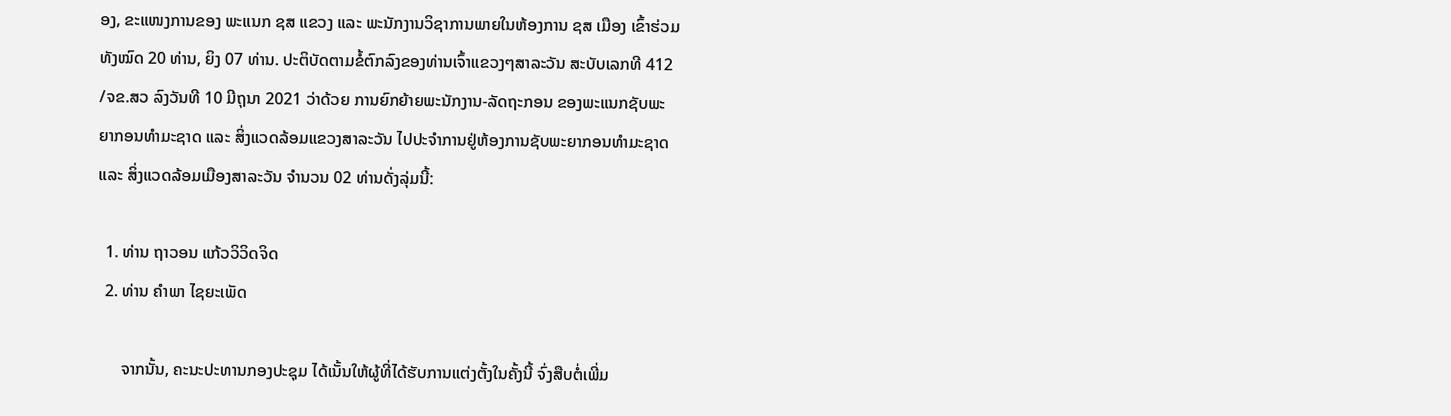ອງ, ຂະແໜງການຂອງ ພະແນກ ຊສ ແຂວງ ແລະ ພະນັກງານວິຊາການພາຍໃນຫ້ອງການ ຊສ ເມືອງ ເຂົ້າຮ່ວມທັງໝົດ 20 ທ່ານ, ຍິງ 07 ທ່ານ. ປະຕິບັດຕາມຂໍ້ຕົກລົງຂອງທ່ານເຈົ້າແຂວງໆສາລະວັນ ສະບັບເລກທີ 412 /ຈຂ.ສວ ລົງວັນທີ 10 ມີຖຸນາ 2021 ວ່າດ້ວຍ ການຍົກຍ້າຍພະນັກງານ-ລັດຖະກອນ ຂອງພະແນກຊັບພະຍາກອນທຳມະຊາດ ແລະ ສິ່ງແວດລ້ອມແຂວງສາລະວັນ ໄປປະຈຳການຢູ່ຫ້ອງການຊັບພະຍາກອນທຳມະຊາດ ແລະ ສິ່ງແວດລ້ອມເມືອງສາລະວັນ ຈຳນວນ 02 ທ່ານດັ່ງລຸ່ມນີ້:

  1. ທ່ານ ຖາວອນ ແກ້ວວິວິດຈິດ
  2. ທ່ານ ຄຳພາ ໄຊຍະເພັດ

      ຈາກນັ້ນ, ຄະນະປະທານກອງປະຊຸມ ໄດ້ເນັ້ນໃຫ້ຜູ້ທີ່ໄດ້ຮັບການແຕ່ງຕັ້ງໃນຄັ້ງນີ້ ຈົ່ງສືບຕໍ່ເພີ່ມ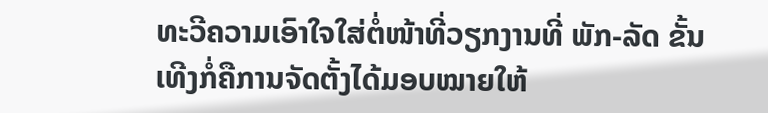ທະວີຄວາມເອົາໃຈໃສ່ຕໍ່ໜ້າທີ່ວຽກງານທີ່ ພັກ-ລັດ ຂັ້ນເທີງກໍ່ຄືການຈັດຕັ້ງໄດ້ມອບໝາຍໃຫ້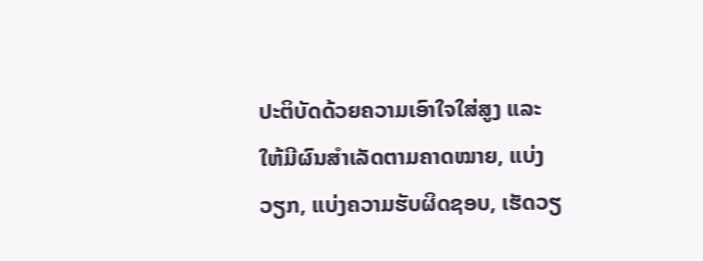ປະຕິບັດດ້ວຍຄວາມເອົາໃຈໃສ່ສູງ ແລະ ໃຫ້ມີຜົນສຳເລັດຕາມຄາດໝາຍ, ແບ່ງວຽກ, ແບ່ງຄວາມຮັບຜິດຊອບ, ເຮັດວຽ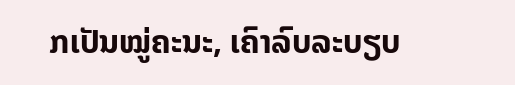ກເປັນໝູ່ຄະນະ, ເຄົາລົບລະບຽບ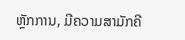ຫຼັກການ, ມີຄວາມສາມັກຄີ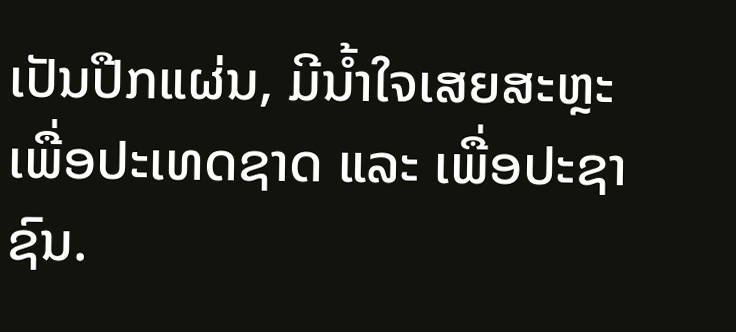ເປັນປືກແຜ່ນ, ມີນ້ຳໃຈເສຍສະຫຼະ ເພື່ອປະເທດຊາດ ແລະ ເພື່ອປະຊາຊົນ.